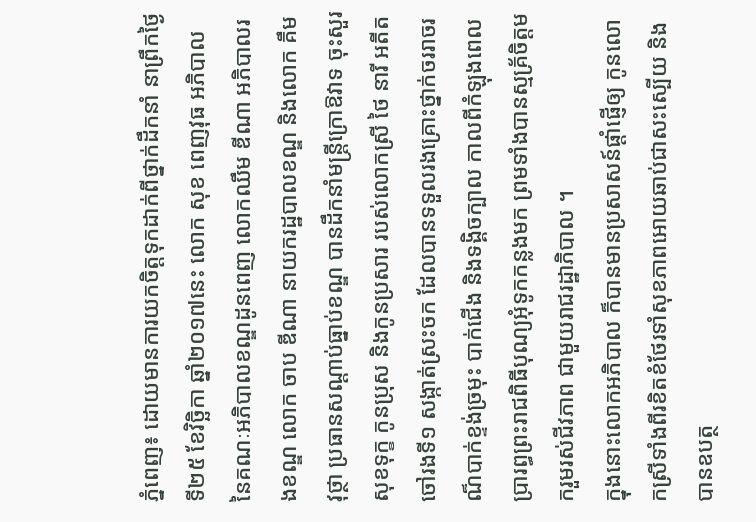ភ្នំពេញ៖ ដោយមានការយកចិត្តទុកដាក់ពីថ្នាក់ដឹកនាំ នាព្រឹកថ្ងៃទី២៥ ខែវិច្ឆិកា ឆ្នាំ២០១៧នេះ លោក សុខ ពេញវុធ អភិបាល នៃគណៈអភិបាលខណ្ឌដូនពេញ លោកឈឹម ឌីណា អភិបាលរងខណ្ឌ លោក ចាប ឌីណា នាយករដ្ឋបាលខណ្ឌ និងលោក គឹម វុថ្ថា ប្រធានសណ្ដាប់ធ្នាប់ខណ្ឌ បានដឹកនាំមន្ត្រីក្រោឱវាទ ចុះសួរសុខទុក្ខ កូនប្រុស និងកូនប្រសារ របស់លោកស្រី ថៃ នារី អតីតចៅរងទី១ សង្កាត់ស្រះចក ដែលបានទទួលរងគ្រោះថ្នាក់ចររាចរណ៏បាក់ខ្ទង់ច្រមុះ បាក់ជើង និងទង្គិចក្បាល កាលពីកំឡុងពេលប្រារព្ធព្រះរាជពិធីបុណ្យអុំទូកកន្លងមក ព្រមទាំងបានស្មគ្រ័ចិត្តមករួមរស់ជីវភាព ជាមួយរាជរដ្ឋាភិបាល ។
ក្នុងនោះលោកអភិបាល ក៏បានមានប្រសាសន៍ផ្តាំផ្ញើឲ្យ កូនលោកស្រីទាំងពីរខិតខំថែរទាំសុខភាពអោយឆាប់ជាសះស្បើយ និងបានឧបត្ថ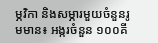ម្ភវិកា និងសម្ភារមួយចំនួនរូមមាន៖ អង្ករចំនួន ១០០គី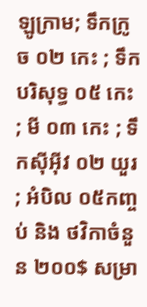ឡូក្រាម; ទឹកក្រូច ០២ កេះ ; ទឹកបរិសុទ្ធ ០៥ កេះ ; មី ០៣ កេះ ; ទឹកស៊ីអ៊ីវ ០២ យួរ ; អំបិល ០៥កញ្ចប់ និង ថវិកាចំនួន ២០០$ សម្រា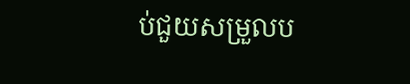ប់ជួយសម្រួលប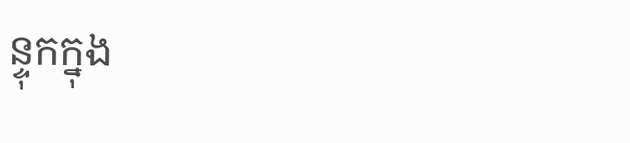ន្ទុកក្នុង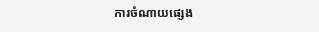ការចំណាយផ្សេង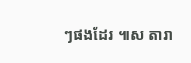ៗផងដែរ ៕ស តារា